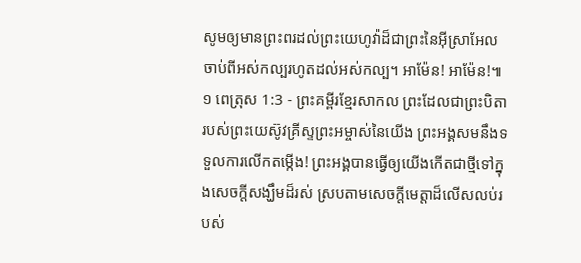សូមឲ្យមានព្រះពរដល់ព្រះយេហូវ៉ាដ៏ជាព្រះនៃអ៊ីស្រាអែល ចាប់ពីអស់កល្បរហូតដល់អស់កល្ប។ អាម៉ែន! អាម៉ែន!៕
១ ពេត្រុស 1:3 - ព្រះគម្ពីរខ្មែរសាកល ព្រះដែលជាព្រះបិតារបស់ព្រះយេស៊ូវគ្រីស្ទព្រះអម្ចាស់នៃយើង ព្រះអង្គសមនឹងទទួលការលើកតម្កើង! ព្រះអង្គបានធ្វើឲ្យយើងកើតជាថ្មីទៅក្នុងសេចក្ដីសង្ឃឹមដ៏រស់ ស្របតាមសេចក្ដីមេត្តាដ៏លើសលប់របស់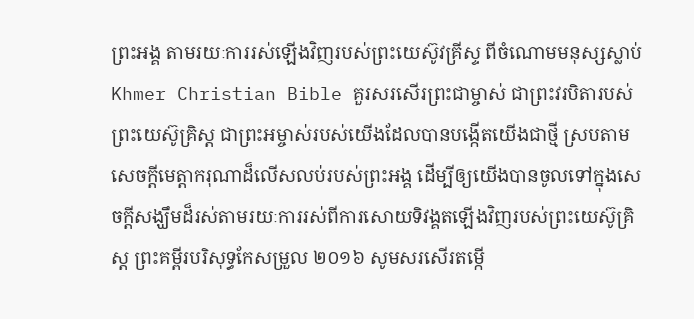ព្រះអង្គ តាមរយៈការរស់ឡើងវិញរបស់ព្រះយេស៊ូវគ្រីស្ទ ពីចំណោមមនុស្សស្លាប់ Khmer Christian Bible គួរសរសើរព្រះជាម្ចាស់ ជាព្រះវរបិតារបស់ព្រះយេស៊ូគ្រិស្ដ ជាព្រះអម្ចាស់របស់យើងដែលបានបង្កើតយើងជាថ្មី ស្របតាមសេចក្ដីមេត្តាករុណាដ៏លើសលប់របស់ព្រះអង្គ ដើម្បីឲ្យយើងបានចូលទៅក្នុងសេចក្ដីសង្ឃឹមដ៏រស់តាមរយៈការរស់ពីការសោយទិវង្គតឡើងវិញរបស់ព្រះយេស៊ូគ្រិស្ដ ព្រះគម្ពីរបរិសុទ្ធកែសម្រួល ២០១៦ សូមសរសើរតម្កើ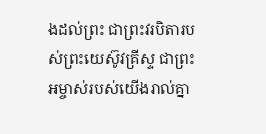ងដល់ព្រះ ជាព្រះវរបិតារបស់ព្រះយេស៊ូវគ្រីស្ទ ជាព្រះអម្ចាស់របស់យើងរាល់គ្នា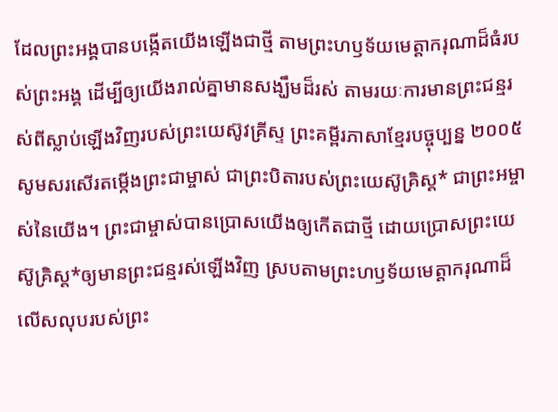ដែលព្រះអង្គបានបង្កើតយើងឡើងជាថ្មី តាមព្រះហឫទ័យមេត្តាករុណាដ៏ធំរបស់ព្រះអង្គ ដើម្បីឲ្យយើងរាល់គ្នាមានសង្ឃឹមដ៏រស់ តាមរយៈការមានព្រះជន្មរស់ពីស្លាប់ឡើងវិញរបស់ព្រះយេស៊ូវគ្រីស្ទ ព្រះគម្ពីរភាសាខ្មែរបច្ចុប្បន្ន ២០០៥ សូមសរសើរតម្កើងព្រះជាម្ចាស់ ជាព្រះបិតារបស់ព្រះយេស៊ូគ្រិស្ត* ជាព្រះអម្ចាស់នៃយើង។ ព្រះជាម្ចាស់បានប្រោសយើងឲ្យកើតជាថ្មី ដោយប្រោសព្រះយេស៊ូគ្រិស្ត*ឲ្យមានព្រះជន្មរស់ឡើងវិញ ស្របតាមព្រះហឫទ័យមេត្តាករុណាដ៏លើសលុបរបស់ព្រះ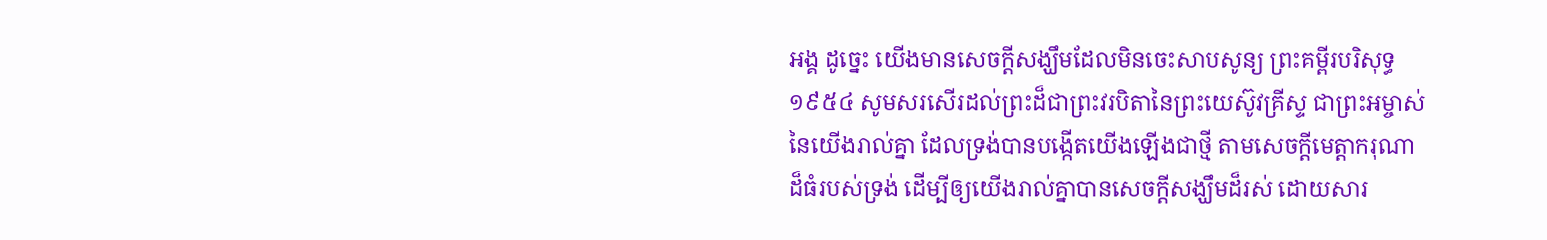អង្គ ដូច្នេះ យើងមានសេចក្ដីសង្ឃឹមដែលមិនចេះសាបសូន្យ ព្រះគម្ពីរបរិសុទ្ធ ១៩៥៤ សូមសរសើរដល់ព្រះដ៏ជាព្រះវរបិតានៃព្រះយេស៊ូវគ្រីស្ទ ជាព្រះអម្ចាស់នៃយើងរាល់គ្នា ដែលទ្រង់បានបង្កើតយើងឡើងជាថ្មី តាមសេចក្ដីមេត្តាករុណាដ៏ធំរបស់ទ្រង់ ដើម្បីឲ្យយើងរាល់គ្នាបានសេចក្ដីសង្ឃឹមដ៏រស់ ដោយសារ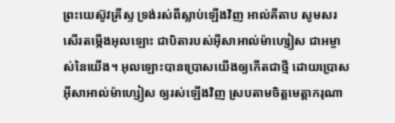ព្រះយេស៊ូវគ្រីស្ទ ទ្រង់រស់ពីស្លាប់ឡើងវិញ អាល់គីតាប សូមសរសើរតម្កើងអុលឡោះ ជាបិតារបស់អ៊ីសាអាល់ម៉ាហ្សៀស ជាអម្ចាស់នៃយើង។ អុលឡោះបានប្រោសយើងឲ្យកើតជាថ្មី ដោយប្រោសអ៊ីសាអាល់ម៉ាហ្សៀស ឲ្យរស់ឡើងវិញ ស្របតាមចិត្តមេត្ដាករុណា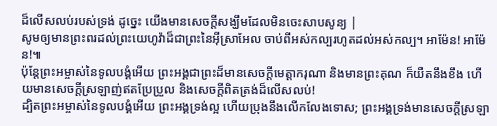ដ៏លើសលប់របស់ទ្រង់ ដូច្នេះ យើងមានសេចក្ដីសង្ឃឹមដែលមិនចេះសាបសូន្យ |
សូមឲ្យមានព្រះពរដល់ព្រះយេហូវ៉ាដ៏ជាព្រះនៃអ៊ីស្រាអែល ចាប់ពីអស់កល្បរហូតដល់អស់កល្ប។ អាម៉ែន! អាម៉ែន!៕
ប៉ុន្តែព្រះអម្ចាស់នៃទូលបង្គំអើយ ព្រះអង្គជាព្រះដ៏មានសេចក្ដីមេត្តាករុណា និងមានព្រះគុណ ក៏យឺតនឹងខឹង ហើយមានសេចក្ដីស្រឡាញ់ឥតប្រែប្រួល និងសេចក្ដីពិតត្រង់ដ៏លើសលប់!
ដ្បិតព្រះអម្ចាស់នៃទូលបង្គំអើយ ព្រះអង្គទ្រង់ល្អ ហើយប្រុងនឹងលើកលែងទោស; ព្រះអង្គទ្រង់មានសេចក្ដីស្រឡា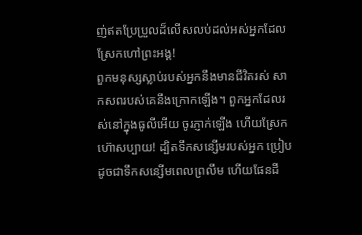ញ់ឥតប្រែប្រួលដ៏លើសលប់ដល់អស់អ្នកដែលស្រែកហៅព្រះអង្គ!
ពួកមនុស្សស្លាប់របស់អ្នកនឹងមានជីវិតរស់ សាកសពរបស់គេនឹងក្រោកឡើង។ ពួកអ្នកដែលរស់នៅក្នុងធូលីអើយ ចូរភ្ញាក់ឡើង ហើយស្រែកហ៊ោសប្បាយ! ដ្បិតទឹកសន្សើមរបស់អ្នក ប្រៀបដូចជាទឹកសន្សើមពេលព្រលឹម ហើយផែនដី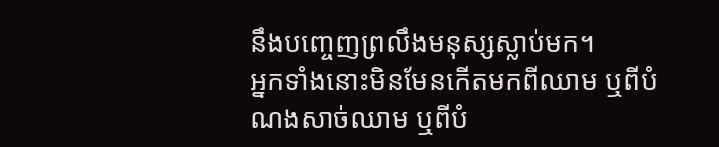នឹងបញ្ចេញព្រលឹងមនុស្សស្លាប់មក។
អ្នកទាំងនោះមិនមែនកើតមកពីឈាម ឬពីបំណងសាច់ឈាម ឬពីបំ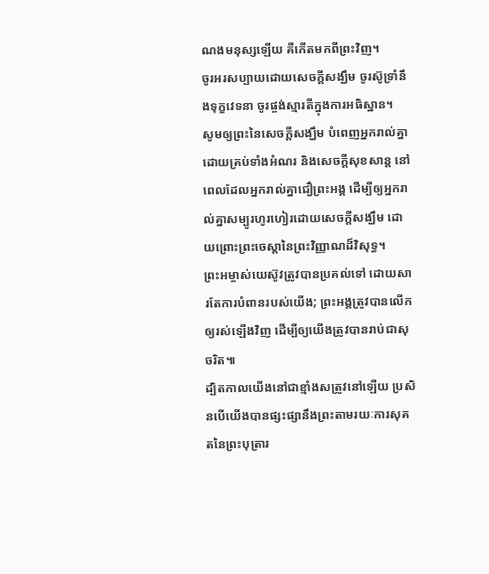ណងមនុស្សឡើយ គឺកើតមកពីព្រះវិញ។
ចូរអរសប្បាយដោយសេចក្ដីសង្ឃឹម ចូរស៊ូទ្រាំនឹងទុក្ខវេទនា ចូរផ្ចង់ស្មារតីក្នុងការអធិស្ឋាន។
សូមឲ្យព្រះនៃសេចក្ដីសង្ឃឹម បំពេញអ្នករាល់គ្នាដោយគ្រប់ទាំងអំណរ និងសេចក្ដីសុខសាន្ត នៅពេលដែលអ្នករាល់គ្នាជឿព្រះអង្គ ដើម្បីឲ្យអ្នករាល់គ្នាសម្បូរហូរហៀរដោយសេចក្ដីសង្ឃឹម ដោយព្រោះព្រះចេស្ដានៃព្រះវិញ្ញាណដ៏វិសុទ្ធ។
ព្រះអម្ចាស់យេស៊ូវត្រូវបានប្រគល់ទៅ ដោយសារតែការបំពានរបស់យើង; ព្រះអង្គត្រូវបានលើកឲ្យរស់ឡើងវិញ ដើម្បីឲ្យយើងត្រូវបានរាប់ជាសុចរិត៕
ដ្បិតកាលយើងនៅជាខ្មាំងសត្រូវនៅឡើយ ប្រសិនបើយើងបានផ្សះផ្សានឹងព្រះតាមរយៈការសុគតនៃព្រះបុត្រារ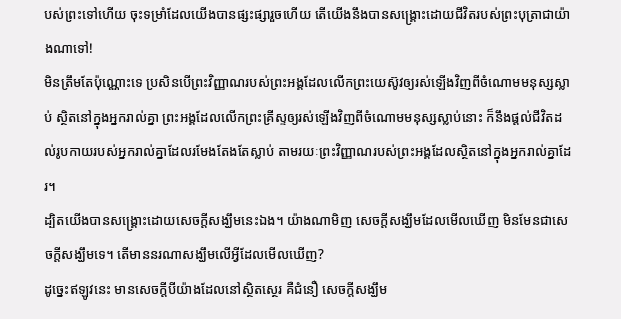បស់ព្រះទៅហើយ ចុះទម្រាំដែលយើងបានផ្សះផ្សារួចហើយ តើយើងនឹងបានសង្គ្រោះដោយជីវិតរបស់ព្រះបុត្រាជាយ៉ាងណាទៅ!
មិនត្រឹមតែប៉ុណ្ណោះទេ ប្រសិនបើព្រះវិញ្ញាណរបស់ព្រះអង្គដែលលើកព្រះយេស៊ូវឲ្យរស់ឡើងវិញពីចំណោមមនុស្សស្លាប់ ស្ថិតនៅក្នុងអ្នករាល់គ្នា ព្រះអង្គដែលលើកព្រះគ្រីស្ទឲ្យរស់ឡើងវិញពីចំណោមមនុស្សស្លាប់នោះ ក៏នឹងផ្ដល់ជីវិតដល់រូបកាយរបស់អ្នករាល់គ្នាដែលរមែងតែងតែស្លាប់ តាមរយៈព្រះវិញ្ញាណរបស់ព្រះអង្គដែលស្ថិតនៅក្នុងអ្នករាល់គ្នាដែរ។
ដ្បិតយើងបានសង្គ្រោះដោយសេចក្ដីសង្ឃឹមនេះឯង។ យ៉ាងណាមិញ សេចក្ដីសង្ឃឹមដែលមើលឃើញ មិនមែនជាសេចក្ដីសង្ឃឹមទេ។ តើមាននរណាសង្ឃឹមលើអ្វីដែលមើលឃើញ?
ដូច្នេះឥឡូវនេះ មានសេចក្ដីបីយ៉ាងដែលនៅស្ថិតស្ថេរ គឺជំនឿ សេចក្ដីសង្ឃឹម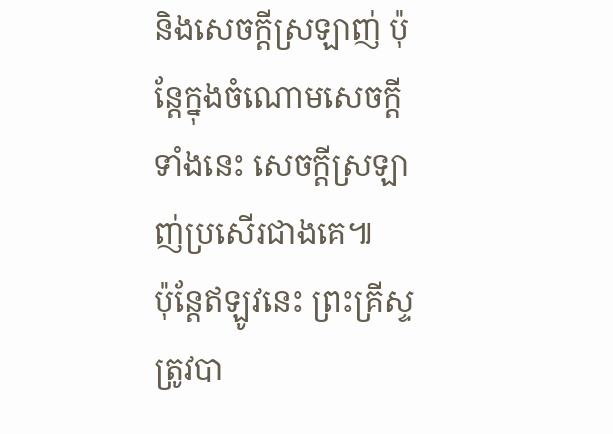និងសេចក្ដីស្រឡាញ់ ប៉ុន្តែក្នុងចំណោមសេចក្ដីទាំងនេះ សេចក្ដីស្រឡាញ់ប្រសើរជាងគេ៕
ប៉ុន្តែឥឡូវនេះ ព្រះគ្រីស្ទត្រូវបា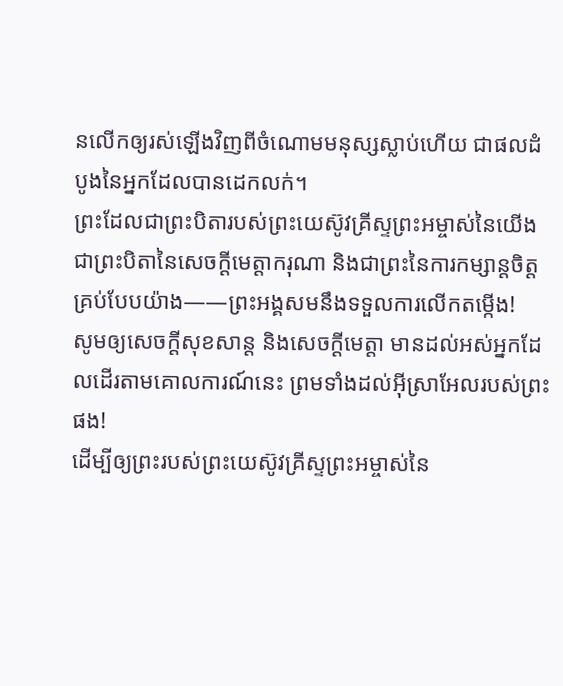នលើកឲ្យរស់ឡើងវិញពីចំណោមមនុស្សស្លាប់ហើយ ជាផលដំបូងនៃអ្នកដែលបានដេកលក់។
ព្រះដែលជាព្រះបិតារបស់ព្រះយេស៊ូវគ្រីស្ទព្រះអម្ចាស់នៃយើង ជាព្រះបិតានៃសេចក្ដីមេត្តាករុណា និងជាព្រះនៃការកម្សាន្តចិត្តគ្រប់បែបយ៉ាង——ព្រះអង្គសមនឹងទទួលការលើកតម្កើង!
សូមឲ្យសេចក្ដីសុខសាន្ត និងសេចក្ដីមេត្តា មានដល់អស់អ្នកដែលដើរតាមគោលការណ៍នេះ ព្រមទាំងដល់អ៊ីស្រាអែលរបស់ព្រះផង!
ដើម្បីឲ្យព្រះរបស់ព្រះយេស៊ូវគ្រីស្ទព្រះអម្ចាស់នៃ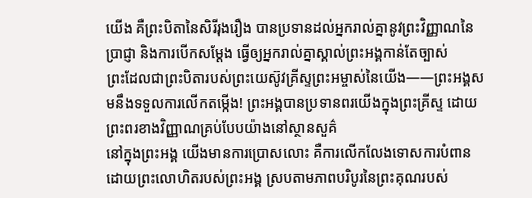យើង គឺព្រះបិតានៃសិរីរុងរឿង បានប្រទានដល់អ្នករាល់គ្នានូវព្រះវិញ្ញាណនៃប្រាជ្ញា និងការបើកសម្ដែង ធ្វើឲ្យអ្នករាល់គ្នាស្គាល់ព្រះអង្គកាន់តែច្បាស់
ព្រះដែលជាព្រះបិតារបស់ព្រះយេស៊ូវគ្រីស្ទព្រះអម្ចាស់នៃយើង——ព្រះអង្គសមនឹងទទួលការលើកតម្កើង! ព្រះអង្គបានប្រទានពរយើងក្នុងព្រះគ្រីស្ទ ដោយព្រះពរខាងវិញ្ញាណគ្រប់បែបយ៉ាងនៅស្ថានសួគ៌
នៅក្នុងព្រះអង្គ យើងមានការប្រោសលោះ គឺការលើកលែងទោសការបំពាន ដោយព្រះលោហិតរបស់ព្រះអង្គ ស្របតាមភាពបរិបូរនៃព្រះគុណរបស់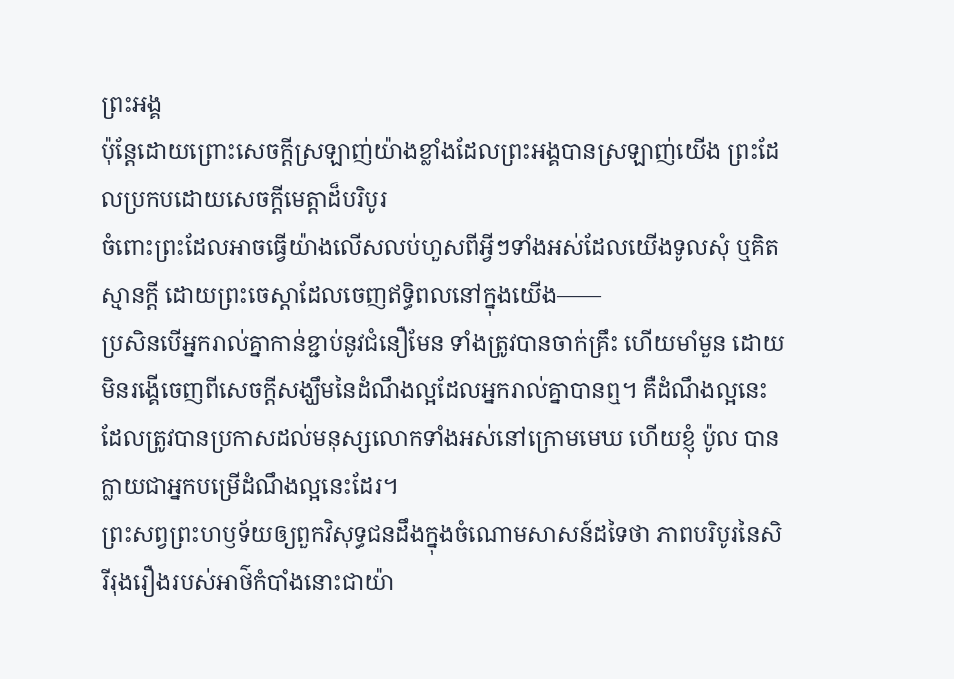ព្រះអង្គ
ប៉ុន្តែដោយព្រោះសេចក្ដីស្រឡាញ់យ៉ាងខ្លាំងដែលព្រះអង្គបានស្រឡាញ់យើង ព្រះដែលប្រកបដោយសេចក្ដីមេត្តាដ៏បរិបូរ
ចំពោះព្រះដែលអាចធ្វើយ៉ាងលើសលប់ហួសពីអ្វីៗទាំងអស់ដែលយើងទូលសុំ ឬគិតស្មានក្ដី ដោយព្រះចេស្ដាដែលចេញឥទ្ធិពលនៅក្នុងយើង——
ប្រសិនបើអ្នករាល់គ្នាកាន់ខ្ជាប់នូវជំនឿមែន ទាំងត្រូវបានចាក់គ្រឹះ ហើយមាំមួន ដោយមិនរង្គើចេញពីសេចក្ដីសង្ឃឹមនៃដំណឹងល្អដែលអ្នករាល់គ្នាបានឮ។ គឺដំណឹងល្អនេះ ដែលត្រូវបានប្រកាសដល់មនុស្សលោកទាំងអស់នៅក្រោមមេឃ ហើយខ្ញុំ ប៉ូល បានក្លាយជាអ្នកបម្រើដំណឹងល្អនេះដែរ។
ព្រះសព្វព្រះហឫទ័យឲ្យពួកវិសុទ្ធជនដឹងក្នុងចំណោមសាសន៍ដទៃថា ភាពបរិបូរនៃសិរីរុងរឿងរបស់អាថ៌កំបាំងនោះជាយ៉ា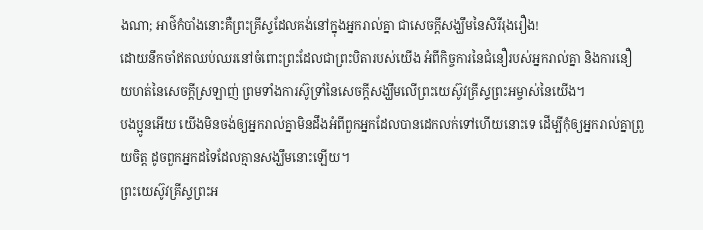ងណា; អាថ៌កំបាំងនោះគឺព្រះគ្រីស្ទដែលគង់នៅក្នុងអ្នករាល់គ្នា ជាសេចក្ដីសង្ឃឹមនៃសិរីរុងរឿង!
ដោយនឹកចាំឥតឈប់ឈរនៅចំពោះព្រះដែលជាព្រះបិតារបស់យើង អំពីកិច្ចការនៃជំនឿរបស់អ្នករាល់គ្នា និងការនឿយហត់នៃសេចក្ដីស្រឡាញ់ ព្រមទាំងការស៊ូទ្រាំនៃសេចក្ដីសង្ឃឹមលើព្រះយេស៊ូវគ្រីស្ទព្រះអម្ចាស់នៃយើង។
បងប្អូនអើយ យើងមិនចង់ឲ្យអ្នករាល់គ្នាមិនដឹងអំពីពួកអ្នកដែលបានដេកលក់ទៅហើយនោះទេ ដើម្បីកុំឲ្យអ្នករាល់គ្នាព្រួយចិត្ត ដូចពួកអ្នកដទៃដែលគ្មានសង្ឃឹមនោះឡើយ។
ព្រះយេស៊ូវគ្រីស្ទព្រះអ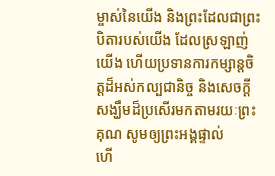ម្ចាស់នៃយើង និងព្រះដែលជាព្រះបិតារបស់យើង ដែលស្រឡាញ់យើង ហើយប្រទានការកម្សាន្តចិត្តដ៏អស់កល្បជានិច្ច និងសេចក្ដីសង្ឃឹមដ៏ប្រសើរមកតាមរយៈព្រះគុណ សូមឲ្យព្រះអង្គផ្ទាល់
ហើ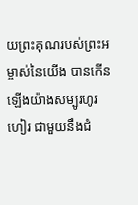យព្រះគុណរបស់ព្រះអម្ចាស់នៃយើង បានកើនឡើងយ៉ាងសម្បូរហូរហៀរ ជាមួយនឹងជំ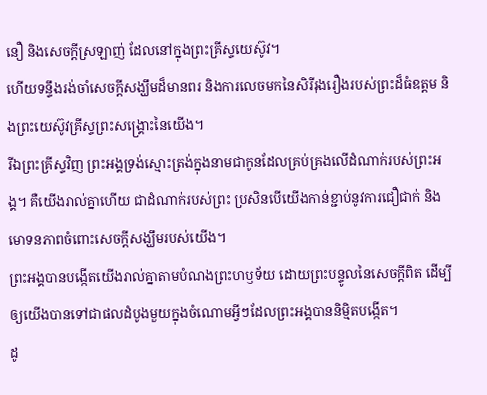នឿ និងសេចក្ដីស្រឡាញ់ ដែលនៅក្នុងព្រះគ្រីស្ទយេស៊ូវ។
ហើយទន្ទឹងរង់ចាំសេចក្ដីសង្ឃឹមដ៏មានពរ និងការលេចមកនៃសិរីរុងរឿងរបស់ព្រះដ៏ធំឧត្ដម និងព្រះយេស៊ូវគ្រីស្ទព្រះសង្គ្រោះនៃយើង។
រីឯព្រះគ្រីស្ទវិញ ព្រះអង្គទ្រង់ស្មោះត្រង់ក្នុងនាមជាកូនដែលគ្រប់គ្រងលើដំណាក់របស់ព្រះអង្គ។ គឺយើងរាល់គ្នាហើយ ជាដំណាក់របស់ព្រះ ប្រសិនបើយើងកាន់ខ្ជាប់នូវការជឿជាក់ និងមោទនភាពចំពោះសេចក្ដីសង្ឃឹមរបស់យើង។
ព្រះអង្គបានបង្កើតយើងរាល់គ្នាតាមបំណងព្រះហឫទ័យ ដោយព្រះបន្ទូលនៃសេចក្ដីពិត ដើម្បីឲ្យយើងបានទៅជាផលដំបូងមួយក្នុងចំណោមអ្វីៗដែលព្រះអង្គបាននិម្មិតបង្កើត។
ដូ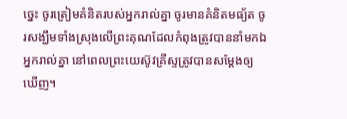ច្នេះ ចូរត្រៀមគំនិតរបស់អ្នករាល់គ្នា ចូរមានគំនិតមធ្យ័ត ចូរសង្ឃឹមទាំងស្រុងលើព្រះគុណដែលកំពុងត្រូវបាននាំមកឯអ្នករាល់គ្នា នៅពេលព្រះយេស៊ូវគ្រីស្ទត្រូវបានសម្ដែងឲ្យឃើញ។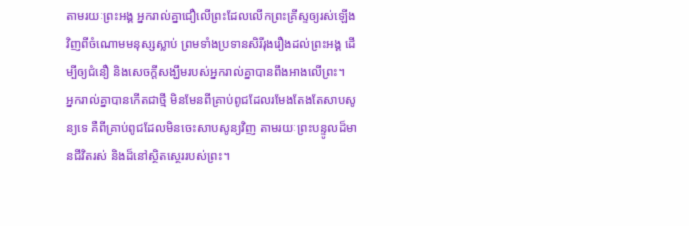តាមរយៈព្រះអង្គ អ្នករាល់គ្នាជឿលើព្រះដែលលើកព្រះគ្រីស្ទឲ្យរស់ឡើងវិញពីចំណោមមនុស្សស្លាប់ ព្រមទាំងប្រទានសិរីរុងរឿងដល់ព្រះអង្គ ដើម្បីឲ្យជំនឿ និងសេចក្ដីសង្ឃឹមរបស់អ្នករាល់គ្នាបានពឹងអាងលើព្រះ។
អ្នករាល់គ្នាបានកើតជាថ្មី មិនមែនពីគ្រាប់ពូជដែលរមែងតែងតែសាបសូន្យទេ គឺពីគ្រាប់ពូជដែលមិនចេះសាបសូន្យវិញ តាមរយៈព្រះបន្ទូលដ៏មានជីវិតរស់ និងដ៏នៅស្ថិតស្ថេររបស់ព្រះ។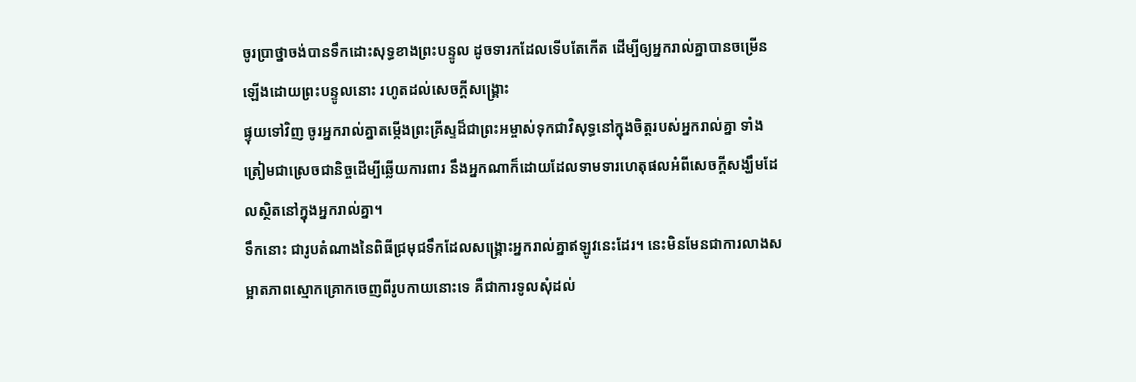ចូរប្រាថ្នាចង់បានទឹកដោះសុទ្ធខាងព្រះបន្ទូល ដូចទារកដែលទើបតែកើត ដើម្បីឲ្យអ្នករាល់គ្នាបានចម្រើនឡើងដោយព្រះបន្ទូលនោះ រហូតដល់សេចក្ដីសង្គ្រោះ
ផ្ទុយទៅវិញ ចូរអ្នករាល់គ្នាតម្កើងព្រះគ្រីស្ទដ៏ជាព្រះអម្ចាស់ទុកជាវិសុទ្ធនៅក្នុងចិត្តរបស់អ្នករាល់គ្នា ទាំងត្រៀមជាស្រេចជានិច្ចដើម្បីឆ្លើយការពារ នឹងអ្នកណាក៏ដោយដែលទាមទារហេតុផលអំពីសេចក្ដីសង្ឃឹមដែលស្ថិតនៅក្នុងអ្នករាល់គ្នា។
ទឹកនោះ ជារូបតំណាងនៃពិធីជ្រមុជទឹកដែលសង្គ្រោះអ្នករាល់គ្នាឥឡូវនេះដែរ។ នេះមិនមែនជាការលាងសម្អាតភាពស្មោកគ្រោកចេញពីរូបកាយនោះទេ គឺជាការទូលសុំដល់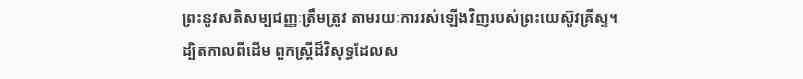ព្រះនូវសតិសម្បជញ្ញៈត្រឹមត្រូវ តាមរយៈការរស់ឡើងវិញរបស់ព្រះយេស៊ូវគ្រីស្ទ។
ដ្បិតកាលពីដើម ពួកស្ត្រីដ៏វិសុទ្ធដែលស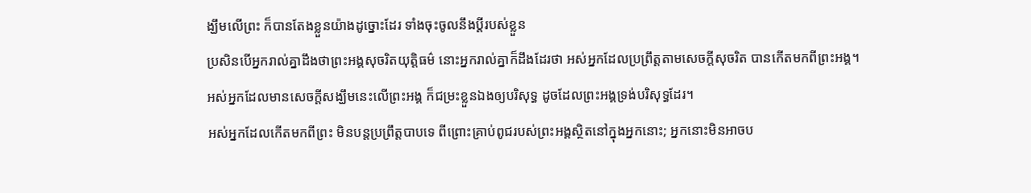ង្ឃឹមលើព្រះ ក៏បានតែងខ្លួនយ៉ាងដូច្នោះដែរ ទាំងចុះចូលនឹងប្ដីរបស់ខ្លួន
ប្រសិនបើអ្នករាល់គ្នាដឹងថាព្រះអង្គសុចរិតយុត្តិធម៌ នោះអ្នករាល់គ្នាក៏ដឹងដែរថា អស់អ្នកដែលប្រព្រឹត្តតាមសេចក្ដីសុចរិត បានកើតមកពីព្រះអង្គ។
អស់អ្នកដែលមានសេចក្ដីសង្ឃឹមនេះលើព្រះអង្គ ក៏ជម្រះខ្លួនឯងឲ្យបរិសុទ្ធ ដូចដែលព្រះអង្គទ្រង់បរិសុទ្ធដែរ។
អស់អ្នកដែលកើតមកពីព្រះ មិនបន្តប្រព្រឹត្តបាបទេ ពីព្រោះគ្រាប់ពូជរបស់ព្រះអង្គស្ថិតនៅក្នុងអ្នកនោះ; អ្នកនោះមិនអាចប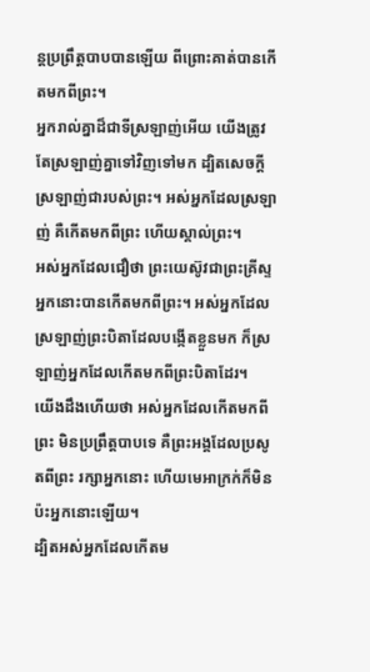ន្តប្រព្រឹត្តបាបបានឡើយ ពីព្រោះគាត់បានកើតមកពីព្រះ។
អ្នករាល់គ្នាដ៏ជាទីស្រឡាញ់អើយ យើងត្រូវតែស្រឡាញ់គ្នាទៅវិញទៅមក ដ្បិតសេចក្ដីស្រឡាញ់ជារបស់ព្រះ។ អស់អ្នកដែលស្រឡាញ់ គឺកើតមកពីព្រះ ហើយស្គាល់ព្រះ។
អស់អ្នកដែលជឿថា ព្រះយេស៊ូវជាព្រះគ្រីស្ទ អ្នកនោះបានកើតមកពីព្រះ។ អស់អ្នកដែលស្រឡាញ់ព្រះបិតាដែលបង្កើតខ្លួនមក ក៏ស្រឡាញ់អ្នកដែលកើតមកពីព្រះបិតាដែរ។
យើងដឹងហើយថា អស់អ្នកដែលកើតមកពីព្រះ មិនប្រព្រឹត្តបាបទេ គឺព្រះអង្គដែលប្រសូតពីព្រះ រក្សាអ្នកនោះ ហើយមេអាក្រក់ក៏មិនប៉ះអ្នកនោះឡើយ។
ដ្បិតអស់អ្នកដែលកើតម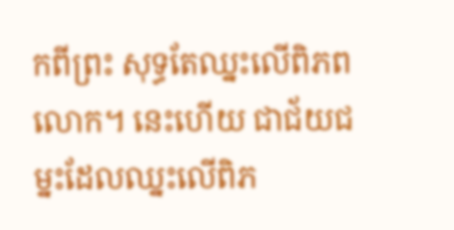កពីព្រះ សុទ្ធតែឈ្នះលើពិភពលោក។ នេះហើយ ជាជ័យជម្នះដែលឈ្នះលើពិភ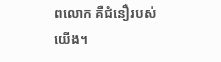ពលោក គឺជំនឿរបស់យើង។